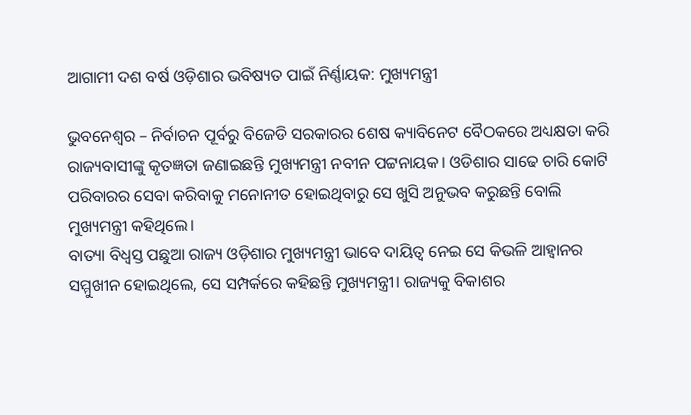ଆଗାମୀ ଦଶ ବର୍ଷ ଓଡ଼ିଶାର ଭବିଷ୍ୟତ ପାଇଁ ନିର୍ଣ୍ଣାୟକ: ମୁଖ୍ୟମନ୍ତ୍ରୀ

ଭୁବନେଶ୍ବର – ନିର୍ବାଚନ ପୂର୍ବରୁ ବିଜେଡି ସରକାରର ଶେଷ କ୍ୟାବିନେଟ ବୈଠକରେ ଅଧ୍ୟକ୍ଷତା କରି ରାଜ୍ୟବାସୀଙ୍କୁ କୃତଜ୍ଞତା ଜଣାଇଛନ୍ତି ମୁଖ୍ୟମନ୍ତ୍ରୀ ନବୀନ ପଟ୍ଟନାୟକ। ଓଡିଶାର ସାଢେ ଚାରି କୋଟି ପରିବାରର ସେବା କରିବାକୁ ମନୋନୀତ ହୋଇଥିବାରୁ ସେ ଖୁସି ଅନୁଭବ କରୁଛନ୍ତି ବୋଲି ମୁଖ୍ୟମନ୍ତ୍ରୀ କହିଥିଲେ।
ବାତ୍ୟା ବିଧ୍ୱସ୍ତ ପଛୁଆ ରାଜ୍ୟ ଓଡ଼ିଶାର ମୁଖ୍ୟମନ୍ତ୍ରୀ ଭାବେ ଦାୟିତ୍ୱ ନେଇ ସେ କିଭଳି ଆହ୍ୱାନର
ସମ୍ମୁଖୀନ ହୋଇଥିଲେ, ସେ ସମ୍ପର୍କରେ କହିଛନ୍ତି ମୁଖ୍ୟମନ୍ତ୍ରୀ। ରାଜ୍ୟକୁ ବିକାଶର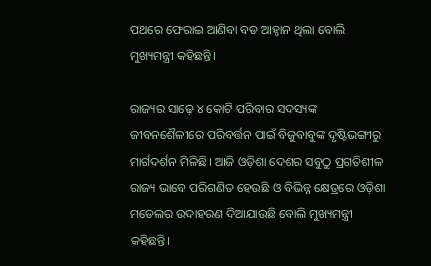ପଥରେ ଫେରାଇ ଆଣିବା ବଡ ଆହ୍ବାନ ଥିଲା ବୋଲି ମୁଖ୍ୟମନ୍ତ୍ରୀ କହିଛନ୍ତି।

ରାଜ୍ୟର ସାଢ଼େ ୪ କୋଟି ପରିବାର ସଦସ୍ୟଙ୍କ ଜୀବନଶୈଳୀରେ ପରିବର୍ତ୍ତନ ପାଇଁ ବିଜୁବାବୁଙ୍କ ଦୃଷ୍ଟିଭଙ୍ଗୀରୁ ମାର୍ଗଦର୍ଶନ ମିଳିଛି। ଆଜି ଓଡ଼ିଶା ଦେଶର ସବୁଠୁ ପ୍ରଗତିଶୀଳ ରାଜ୍ୟ ଭାବେ ପରିଗଣିତ ହେଉଛି ଓ ବିଭିନ୍ନ କ୍ଷେତ୍ରରେ ଓଡ଼ିଶା ମଡେଲର ଉଦାହରଣ ଦିଆଯାଉଛି ବୋଲି ମୁଖ୍ୟମନ୍ତ୍ରୀ କହିଛନ୍ତି।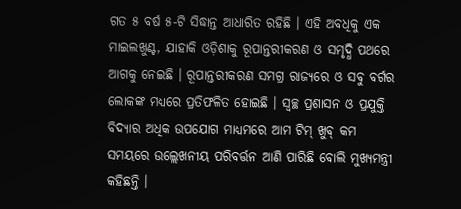ଗତ ୫ ବର୍ଷ ୫-ଟି ସିଦ୍ଧାନ୍ତ ଆଧାରିତ ରହିଛି । ଏହି ଅବଧିକୁ ଏକ ମାଇଲଖୁଣ୍ଟ, ଯାହାକି ଓଡ଼ିଶାକୁ ରୂପାନ୍ତରୀକରଣ ଓ ସମୃଦ୍ଧି ପଥରେ ଆଗକୁ ନେଇଛି । ରୂପାନ୍ତରୀକରଣ ସମଗ୍ର ରାଜ୍ୟରେ ଓ ସବୁ ବର୍ଗର ଲୋକଙ୍କ ମଧ୍ୟରେ ପ୍ରତିଫଳିତ ହୋଇଛି । ସ୍ୱଚ୍ଛ ପ୍ରଶାସନ ଓ ପ୍ରଯୁକ୍ତି ବିଦ୍ୟାର ଅଧିକ ଉପଯୋଗ ମାଧ୍ୟମରେ ଆମ ଟିମ୍ ଖୁବ୍ କମ ସମୟରେ ଉଲ୍ଲେଖନୀୟ ପରିବର୍ତ୍ତନ ଆଣି ପାରିଛି ବୋଲି ମୁଖ୍ୟମନ୍ତ୍ରୀ କହିଛନ୍ତି ।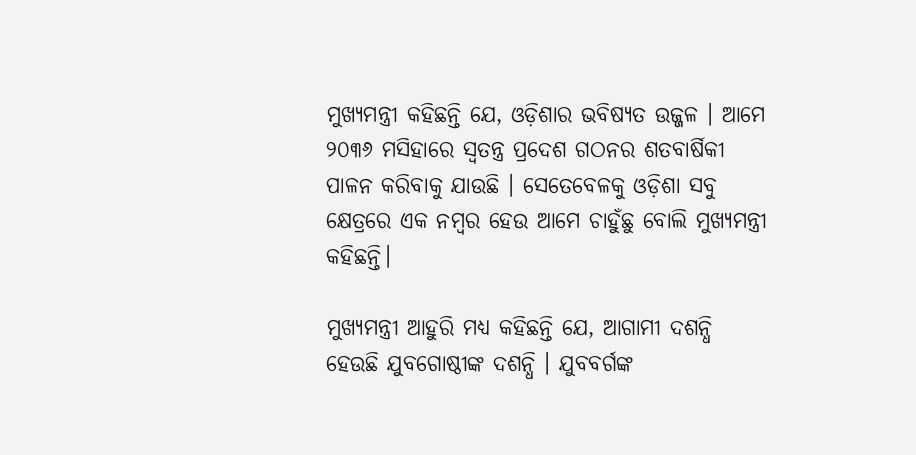ମୁଖ୍ୟମନ୍ତ୍ରୀ କହିଛନ୍ତି ଯେ, ଓଡ଼ିଶାର ଭବିଷ୍ୟତ ଉଜ୍ଜଳ । ଆମେ ୨୦୩୬ ମସିହାରେ ସ୍ୱତନ୍ତ୍ର ପ୍ରଦେଶ ଗଠନର ଶତବାର୍ଷିକୀ ପାଳନ କରିବାକୁ ଯାଉଛି । ସେତେବେଳକୁ ଓଡ଼ିଶା ସବୁ କ୍ଷେତ୍ରରେ ଏକ ନମ୍ବର ହେଉ ଆମେ ଚାହୁଁଛୁ ବୋଲି ମୁଖ୍ୟମନ୍ତ୍ରୀ କହିଛନ୍ତି।

ମୁଖ୍ୟମନ୍ତ୍ରୀ ଆହୁରି ମଧ୍ୟ କହିଛନ୍ତି ଯେ, ଆଗାମୀ ଦଶନ୍ଧି ହେଉଛି ଯୁବଗୋଷ୍ଠୀଙ୍କ ଦଶନ୍ଧି । ଯୁବବର୍ଗଙ୍କ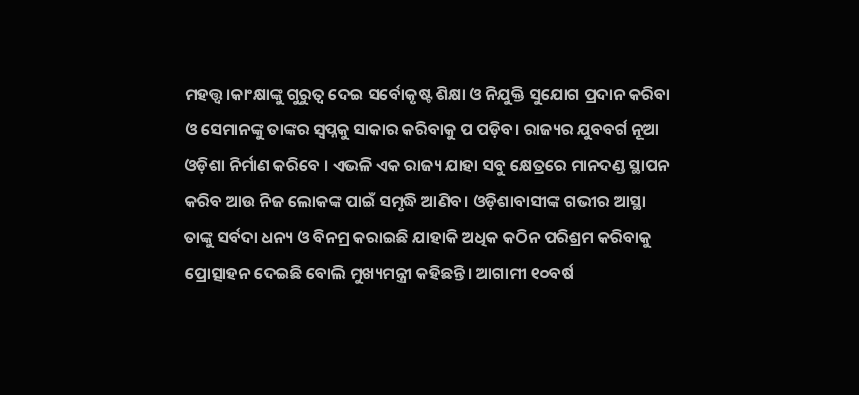ମହତ୍ତ୍ୱ।କାଂକ୍ଷାଙ୍କୁ ଗୁରୁତ୍ୱ ଦେଇ ସର୍ବୋକୃଷ୍ଟ ଶିକ୍ଷା ଓ ନିଯୁକ୍ତି ସୁଯୋଗ ପ୍ରଦାନ କରିବା ଓ ସେମାନଙ୍କୁ ତାଙ୍କର ସ୍ୱପ୍ନକୁ ସାକାର କରିବାକୁ ପ ପଡ଼ିବ। ରାଜ୍ୟର ଯୁବବର୍ଗ ନୂଆ ଓଡ଼ିଶା ନିର୍ମାଣ କରିବେ । ଏଭଳି ଏକ ରାଜ୍ୟ ଯାହା ସବୁ କ୍ଷେତ୍ରରେ ମାନଦଣ୍ଡ ସ୍ଥାପନ କରିବ ଆଉ ନିଜ ଲୋକଙ୍କ ପାଇଁ ସମୃଦ୍ଧି ଆଣିବ। ଓଡ଼ିଶାବାସୀଙ୍କ ଗଭୀର ଆସ୍ଥା ତାଙ୍କୁ ସର୍ବଦା ଧନ୍ୟ ଓ ବିନମ୍ର କରାଇଛି ଯାହାକି ଅଧିକ କଠିନ ପରିଶ୍ରମ କରିବାକୁ ପ୍ରୋତ୍ସାହନ ଦେଇଛି ବୋଲି ମୁଖ୍ୟମନ୍ତ୍ରୀ କହିଛନ୍ତି। ଆଗାମୀ ୧୦ବର୍ଷ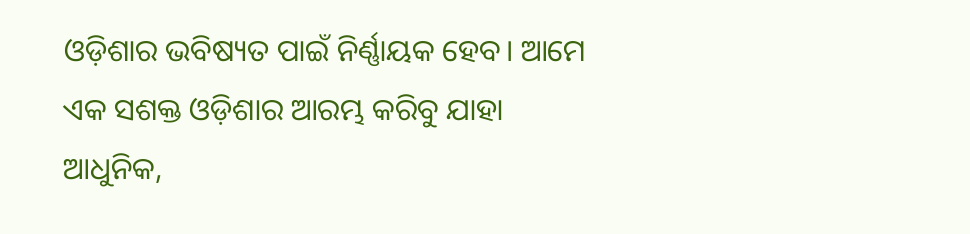ଓଡ଼ିଶାର ଭବିଷ୍ୟତ ପାଇଁ ନିର୍ଣ୍ଣାୟକ ହେବ। ଆମେ ଏକ ସଶକ୍ତ ଓଡ଼ିଶାର ଆରମ୍ଭ କରିବୁ ଯାହା ଆଧୁନିକ,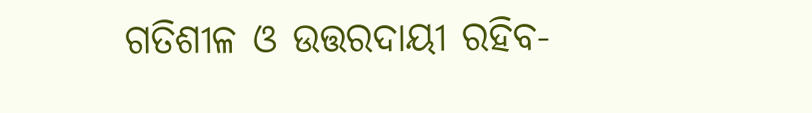ଗତିଶୀଳ ଓ ଉତ୍ତରଦାୟୀ ରହିବ-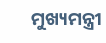ମୁଖ୍ୟମନ୍ତ୍ରୀ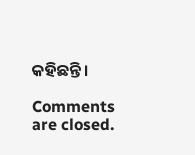କହିଛନ୍ତି।

Comments are closed.